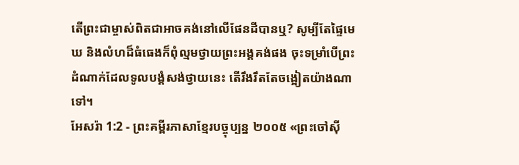តើព្រះជាម្ចាស់ពិតជាអាចគង់នៅលើផែនដីបានឬ? សូម្បីតែផ្ទៃមេឃ និងលំហដ៏ធំធេងក៏ពុំល្មមថ្វាយព្រះអង្គគង់ផង ចុះទម្រាំបើព្រះដំណាក់ដែលទូលបង្គំសង់ថ្វាយនេះ តើរឹងរឹតតែចង្អៀតយ៉ាងណាទៅ។
អែសរ៉ា 1:2 - ព្រះគម្ពីរភាសាខ្មែរបច្ចុប្បន្ន ២០០៥ «ព្រះចៅស៊ី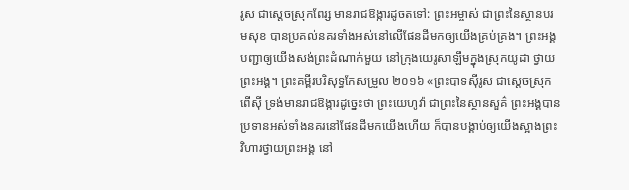រូស ជាស្ដេចស្រុកពែរ្ស មានរាជឱង្ការដូចតទៅ: ព្រះអម្ចាស់ ជាព្រះនៃស្ថានបរមសុខ បានប្រគល់នគរទាំងអស់នៅលើផែនដីមកឲ្យយើងគ្រប់គ្រង។ ព្រះអង្គបញ្ជាឲ្យយើងសង់ព្រះដំណាក់មួយ នៅក្រុងយេរូសាឡឹមក្នុងស្រុកយូដា ថ្វាយព្រះអង្គ។ ព្រះគម្ពីរបរិសុទ្ធកែសម្រួល ២០១៦ «ព្រះបាទស៊ីរូស ជាស្តេចស្រុកពើស៊ី ទ្រង់មានរាជឱង្ការដូច្នេះថា ព្រះយេហូវ៉ា ជាព្រះនៃស្ថានសួគ៌ ព្រះអង្គបានប្រទានអស់ទាំងនគរនៅផែនដីមកយើងហើយ ក៏បានបង្គាប់ឲ្យយើងស្អាងព្រះវិហារថ្វាយព្រះអង្គ នៅ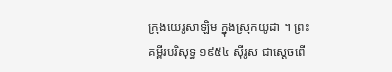ក្រុងយេរូសាឡិម ក្នុងស្រុកយូដា ។ ព្រះគម្ពីរបរិសុទ្ធ ១៩៥៤ ស៊ីរូស ជាស្តេចពើ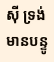ស៊ី ទ្រង់មានបន្ទូ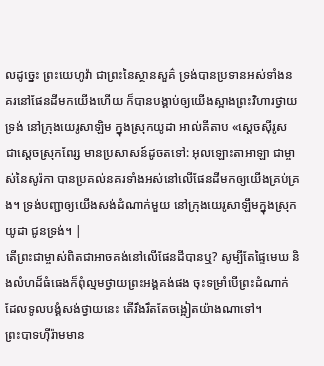លដូច្នេះ ព្រះយេហូវ៉ា ជាព្រះនៃស្ថានសួគ៌ ទ្រង់បានប្រទានអស់ទាំងនគរនៅផែនដីមកយើងហើយ ក៏បានបង្គាប់ឲ្យយើងស្អាងព្រះវិហារថ្វាយទ្រង់ នៅក្រុងយេរូសាឡិម ក្នុងស្រុកយូដា អាល់គីតាប «ស្តេចស៊ីរូស ជាស្តេចស្រុកពែរ្ស មានប្រសាសន៍ដូចតទៅ: អុលឡោះតាអាឡា ជាម្ចាស់នៃសូរ៉កា បានប្រគល់នគរទាំងអស់នៅលើផែនដីមកឲ្យយើងគ្រប់គ្រង។ ទ្រង់បញ្ជាឲ្យយើងសង់ដំណាក់មួយ នៅក្រុងយេរូសាឡឹមក្នុងស្រុកយូដា ជូនទ្រង់។ |
តើព្រះជាម្ចាស់ពិតជាអាចគង់នៅលើផែនដីបានឬ? សូម្បីតែផ្ទៃមេឃ និងលំហដ៏ធំធេងក៏ពុំល្មមថ្វាយព្រះអង្គគង់ផង ចុះទម្រាំបើព្រះដំណាក់ដែលទូលបង្គំសង់ថ្វាយនេះ តើរឹងរឹតតែចង្អៀតយ៉ាងណាទៅ។
ព្រះបាទហ៊ីរ៉ាមមាន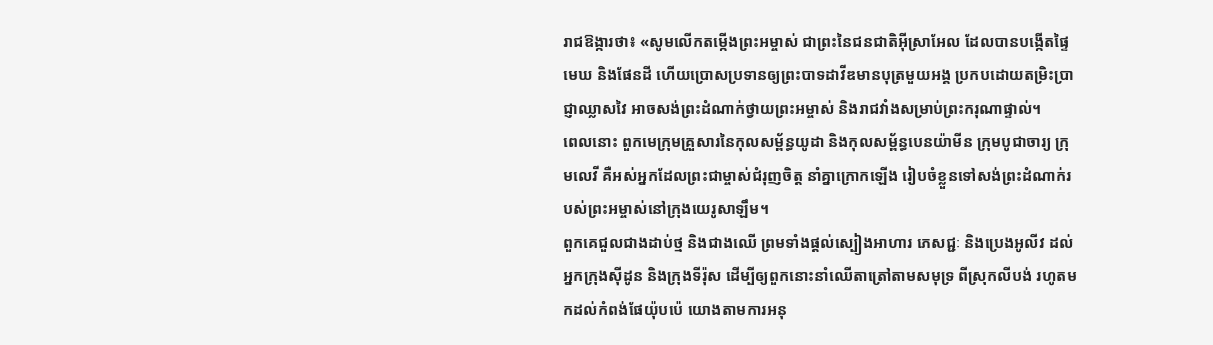រាជឱង្ការថា៖ «សូមលើកតម្កើងព្រះអម្ចាស់ ជាព្រះនៃជនជាតិអ៊ីស្រាអែល ដែលបានបង្កើតផ្ទៃមេឃ និងផែនដី ហើយប្រោសប្រទានឲ្យព្រះបាទដាវីឌមានបុត្រមួយអង្គ ប្រកបដោយតម្រិះប្រាជ្ញាឈ្លាសវៃ អាចសង់ព្រះដំណាក់ថ្វាយព្រះអម្ចាស់ និងរាជវាំងសម្រាប់ព្រះករុណាផ្ទាល់។
ពេលនោះ ពួកមេក្រុមគ្រួសារនៃកុលសម្ព័ន្ធយូដា និងកុលសម្ព័ន្ធបេនយ៉ាមីន ក្រុមបូជាចារ្យ ក្រុមលេវី គឺអស់អ្នកដែលព្រះជាម្ចាស់ជំរុញចិត្ត នាំគ្នាក្រោកឡើង រៀបចំខ្លួនទៅសង់ព្រះដំណាក់របស់ព្រះអម្ចាស់នៅក្រុងយេរូសាឡឹម។
ពួកគេជួលជាងដាប់ថ្ម និងជាងឈើ ព្រមទាំងផ្ដល់ស្បៀងអាហារ ភេសជ្ជៈ និងប្រេងអូលីវ ដល់អ្នកក្រុងស៊ីដូន និងក្រុងទីរ៉ុស ដើម្បីឲ្យពួកនោះនាំឈើតាត្រៅតាមសមុទ្រ ពីស្រុកលីបង់ រហូតមកដល់កំពង់ផែយ៉ុបប៉េ យោងតាមការអនុ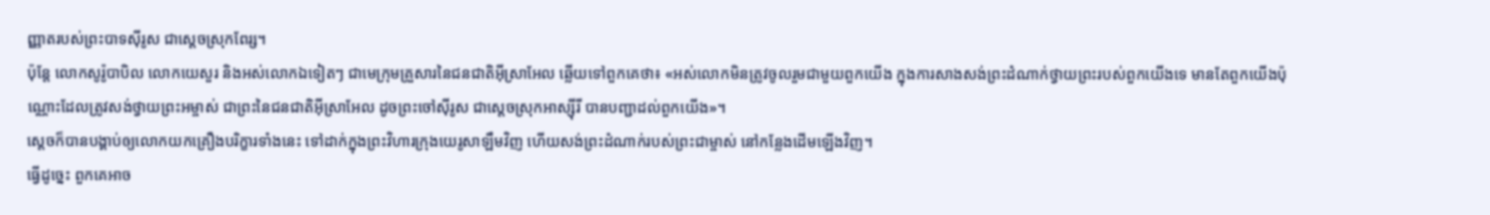ញ្ញាតរបស់ព្រះបាទស៊ីរូស ជាស្ដេចស្រុកពែរ្ស។
ប៉ុន្តែ លោកសូរ៉ូបាបិល លោកយេសួរ និងអស់លោកឯទៀតៗ ជាមេក្រុមគ្រួសារនៃជនជាតិអ៊ីស្រាអែល ឆ្លើយទៅពួកគេថា៖ «អស់លោកមិនត្រូវចូលរួមជាមួយពួកយើង ក្នុងការសាងសង់ព្រះដំណាក់ថ្វាយព្រះរបស់ពួកយើងទេ មានតែពួកយើងប៉ុណ្ណោះដែលត្រូវសង់ថ្វាយព្រះអម្ចាស់ ជាព្រះនៃជនជាតិអ៊ីស្រាអែល ដូចព្រះចៅស៊ីរូស ជាស្ដេចស្រុកអាស្ស៊ីរី បានបញ្ជាដល់ពួកយើង»។
ស្ដេចក៏បានបង្គាប់ឲ្យលោកយកគ្រឿងបរិក្ខារទាំងនេះ ទៅដាក់ក្នុងព្រះវិហារក្រុងយេរូសាឡឹមវិញ ហើយសង់ព្រះដំណាក់របស់ព្រះជាម្ចាស់ នៅកន្លែងដើមឡើងវិញ។
ធ្វើដូច្នេះ ពួកគេអាច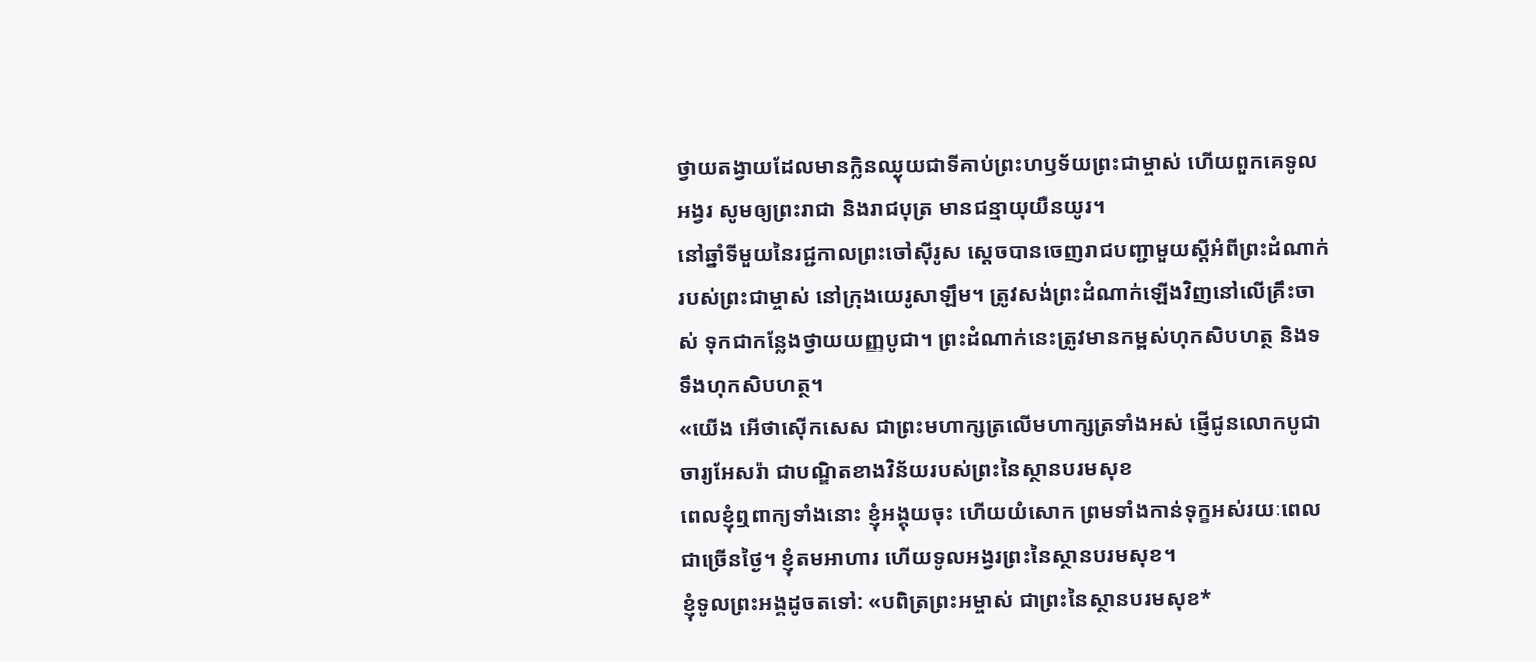ថ្វាយតង្វាយដែលមានក្លិនឈ្ងុយជាទីគាប់ព្រះហឫទ័យព្រះជាម្ចាស់ ហើយពួកគេទូលអង្វរ សូមឲ្យព្រះរាជា និងរាជបុត្រ មានជន្មាយុយឺនយូរ។
នៅឆ្នាំទីមួយនៃរជ្ជកាលព្រះចៅស៊ីរូស ស្ដេចបានចេញរាជបញ្ជាមួយស្ដីអំពីព្រះដំណាក់របស់ព្រះជាម្ចាស់ នៅក្រុងយេរូសាឡឹម។ ត្រូវសង់ព្រះដំណាក់ឡើងវិញនៅលើគ្រឹះចាស់ ទុកជាកន្លែងថ្វាយយញ្ញបូជា។ ព្រះដំណាក់នេះត្រូវមានកម្ពស់ហុកសិបហត្ថ និងទទឹងហុកសិបហត្ថ។
«យើង អើថាស៊ើកសេស ជាព្រះមហាក្សត្រលើមហាក្សត្រទាំងអស់ ផ្ញើជូនលោកបូជាចារ្យអែសរ៉ា ជាបណ្ឌិតខាងវិន័យរបស់ព្រះនៃស្ថានបរមសុខ
ពេលខ្ញុំឮពាក្យទាំងនោះ ខ្ញុំអង្គុយចុះ ហើយយំសោក ព្រមទាំងកាន់ទុក្ខអស់រយៈពេលជាច្រើនថ្ងៃ។ ខ្ញុំតមអាហារ ហើយទូលអង្វរព្រះនៃស្ថានបរមសុខ។
ខ្ញុំទូលព្រះអង្គដូចតទៅ: «បពិត្រព្រះអម្ចាស់ ជាព្រះនៃស្ថានបរមសុខ*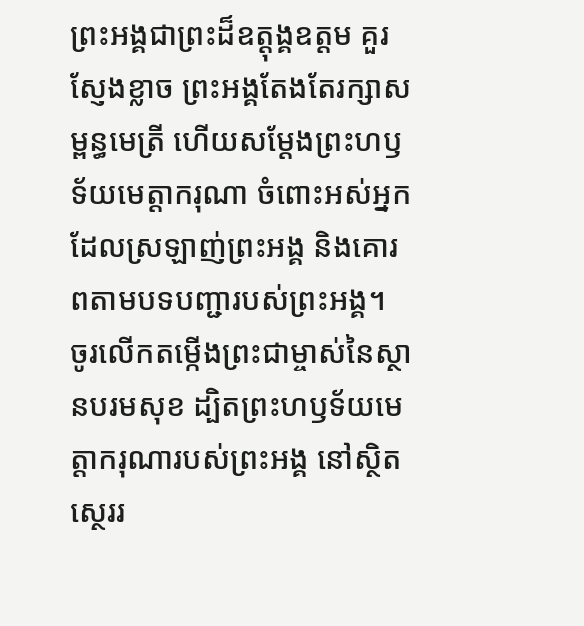ព្រះអង្គជាព្រះដ៏ឧត្ដុង្គឧត្ដម គួរស្ញែងខ្លាច ព្រះអង្គតែងតែរក្សាសម្ពន្ធមេត្រី ហើយសម្តែងព្រះហឫទ័យមេត្តាករុណា ចំពោះអស់អ្នកដែលស្រឡាញ់ព្រះអង្គ និងគោរពតាមបទបញ្ជារបស់ព្រះអង្គ។
ចូរលើកតម្កើងព្រះជាម្ចាស់នៃស្ថានបរមសុខ ដ្បិតព្រះហឫទ័យមេត្តាករុណារបស់ព្រះអង្គ នៅស្ថិតស្ថេររ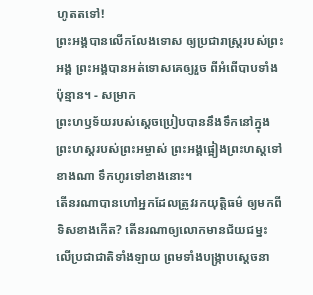ហូតតទៅ!
ព្រះអង្គបានលើកលែងទោស ឲ្យប្រជារាស្ត្ររបស់ព្រះអង្គ ព្រះអង្គបានអត់ទោសគេឲ្យរួច ពីអំពើបាបទាំងប៉ុន្មាន។ - សម្រាក
ព្រះហឫទ័យរបស់ស្ដេចប្រៀបបាននឹងទឹកនៅក្នុងព្រះហស្ដរបស់ព្រះអម្ចាស់ ព្រះអង្គផ្អៀងព្រះហស្ដទៅខាងណា ទឹកហូរទៅខាងនោះ។
តើនរណាបានហៅអ្នកដែលត្រូវរកយុត្តិធម៌ ឲ្យមកពីទិសខាងកើត? តើនរណាឲ្យលោកមានជ័យជម្នះ លើប្រជាជាតិទាំងឡាយ ព្រមទាំងបង្ក្រាបស្ដេចនា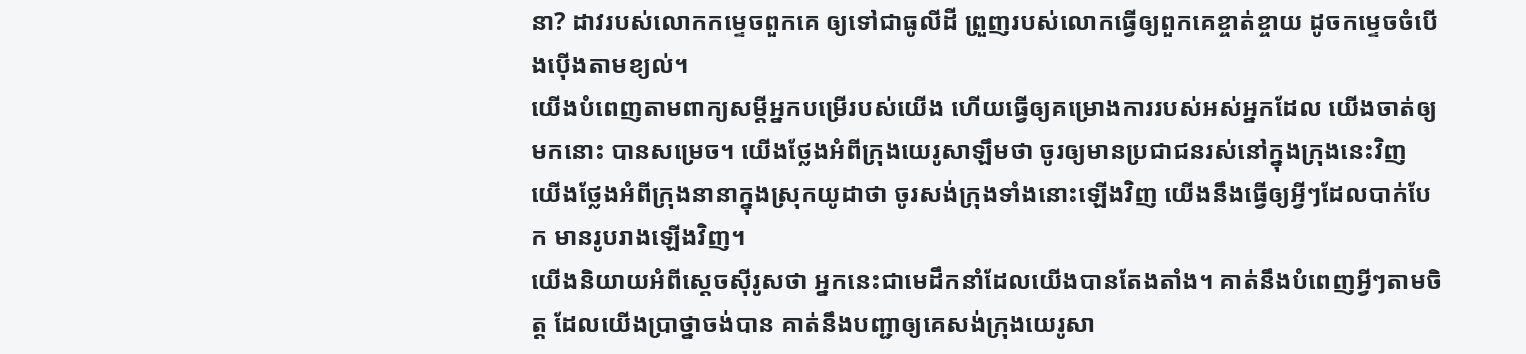នា? ដាវរបស់លោកកម្ទេចពួកគេ ឲ្យទៅជាធូលីដី ព្រួញរបស់លោកធ្វើឲ្យពួកគេខ្ចាត់ខ្ចាយ ដូចកម្ទេចចំបើងប៉ើងតាមខ្យល់។
យើងបំពេញតាមពាក្យសម្ដីអ្នកបម្រើរបស់យើង ហើយធ្វើឲ្យគម្រោងការរបស់អស់អ្នកដែល យើងចាត់ឲ្យមកនោះ បានសម្រេច។ យើងថ្លែងអំពីក្រុងយេរូសាឡឹមថា ចូរឲ្យមានប្រជាជនរស់នៅក្នុងក្រុងនេះវិញ យើងថ្លែងអំពីក្រុងនានាក្នុងស្រុកយូដាថា ចូរសង់ក្រុងទាំងនោះឡើងវិញ យើងនឹងធ្វើឲ្យអ្វីៗដែលបាក់បែក មានរូបរាងឡើងវិញ។
យើងនិយាយអំពីស្ដេចស៊ីរូសថា អ្នកនេះជាមេដឹកនាំដែលយើងបានតែងតាំង។ គាត់នឹងបំពេញអ្វីៗតាមចិត្ត ដែលយើងប្រាថ្នាចង់បាន គាត់នឹងបញ្ជាឲ្យគេសង់ក្រុងយេរូសា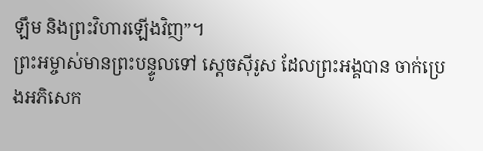ឡឹម និងព្រះវិហារឡើងវិញ”។
ព្រះអម្ចាស់មានព្រះបន្ទូលទៅ ស្ដេចស៊ីរូស ដែលព្រះអង្គបាន ចាក់ប្រេងអភិសេក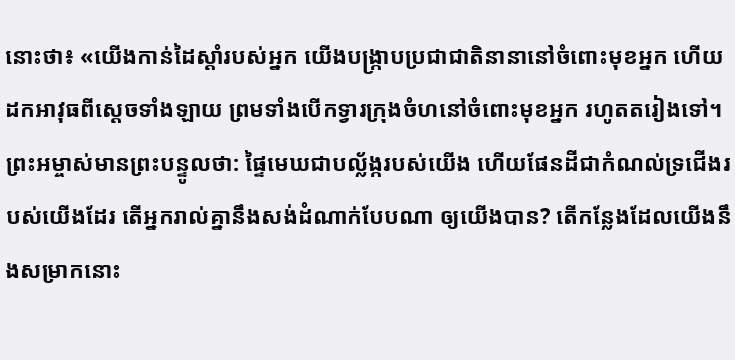នោះថា៖ «យើងកាន់ដៃស្ដាំរបស់អ្នក យើងបង្ក្រាបប្រជាជាតិនានានៅចំពោះមុខអ្នក ហើយដកអាវុធពីស្ដេចទាំងឡាយ ព្រមទាំងបើកទ្វារក្រុងចំហនៅចំពោះមុខអ្នក រហូតតរៀងទៅ។
ព្រះអម្ចាស់មានព្រះបន្ទូលថា: ផ្ទៃមេឃជាបល្ល័ង្ករបស់យើង ហើយផែនដីជាកំណល់ទ្រជើងរបស់យើងដែរ តើអ្នករាល់គ្នានឹងសង់ដំណាក់បែបណា ឲ្យយើងបាន? តើកន្លែងដែលយើងនឹងសម្រាកនោះ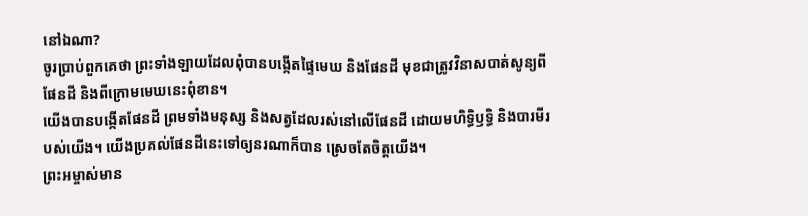នៅឯណា?
ចូរប្រាប់ពួកគេថា ព្រះទាំងឡាយដែលពុំបានបង្កើតផ្ទៃមេឃ និងផែនដី មុខជាត្រូវវិនាសបាត់សូន្យពីផែនដី និងពីក្រោមមេឃនេះពុំខាន។
យើងបានបង្កើតផែនដី ព្រមទាំងមនុស្ស និងសត្វដែលរស់នៅលើផែនដី ដោយមហិទ្ធិឫទ្ធិ និងបារមីរបស់យើង។ យើងប្រគល់ផែនដីនេះទៅឲ្យនរណាក៏បាន ស្រេចតែចិត្តយើង។
ព្រះអម្ចាស់មាន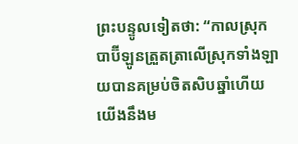ព្រះបន្ទូលទៀតថា: “កាលស្រុកបាប៊ីឡូនត្រួតត្រាលើស្រុកទាំងឡាយបានគម្រប់ចិតសិបឆ្នាំហើយ យើងនឹងម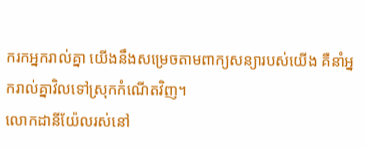ករកអ្នករាល់គ្នា យើងនឹងសម្រេចតាមពាក្យសន្យារបស់យើង គឺនាំអ្នករាល់គ្នាវិលទៅស្រុកកំណើតវិញ។
លោកដានីយ៉ែលរស់នៅ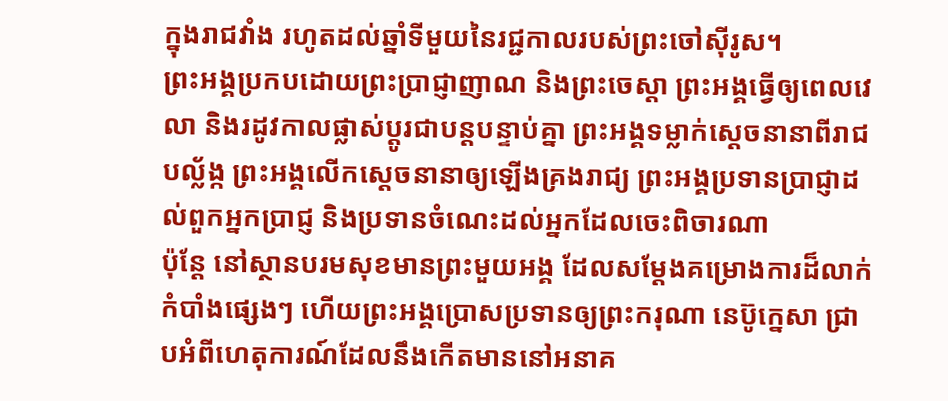ក្នុងរាជវាំង រហូតដល់ឆ្នាំទីមួយនៃរជ្ជកាលរបស់ព្រះចៅស៊ីរូស។
ព្រះអង្គប្រកបដោយព្រះប្រាជ្ញាញាណ និងព្រះចេស្ដា ព្រះអង្គធ្វើឲ្យពេលវេលា និងរដូវកាលផ្លាស់ប្ដូរជាបន្តបន្ទាប់គ្នា ព្រះអង្គទម្លាក់ស្ដេចនានាពីរាជបល្ល័ង្ក ព្រះអង្គលើកស្ដេចនានាឲ្យឡើងគ្រងរាជ្យ ព្រះអង្គប្រទានប្រាជ្ញាដល់ពួកអ្នកប្រាជ្ញ និងប្រទានចំណេះដល់អ្នកដែលចេះពិចារណា
ប៉ុន្តែ នៅស្ថានបរមសុខមានព្រះមួយអង្គ ដែលសម្តែងគម្រោងការដ៏លាក់កំបាំងផ្សេងៗ ហើយព្រះអង្គប្រោសប្រទានឲ្យព្រះករុណា នេប៊ូក្នេសា ជ្រាបអំពីហេតុការណ៍ដែលនឹងកើតមាននៅអនាគ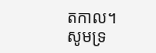តកាល។ សូមទ្រ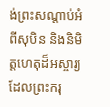ង់ព្រះសណ្ដាប់អំពីសុបិន និងនិមិត្តហេតុដ៏អស្ចារ្យ ដែលព្រះករុ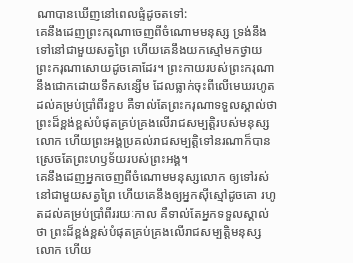ណាបានឃើញនៅពេលផ្ទំដូចតទៅ:
គេនឹងដេញព្រះករុណាចេញពីចំណោមមនុស្ស ទ្រង់នឹងទៅនៅជាមួយសត្វព្រៃ ហើយគេនឹងយកស្មៅមកថ្វាយព្រះករុណាសោយដូចគោដែរ។ ព្រះកាយរបស់ព្រះករុណានឹងជោកដោយទឹកសន្សើម ដែលធ្លាក់ចុះពីលើមេឃរហូតដល់គម្រប់ប្រាំពីរខួប គឺទាល់តែព្រះករុណាទទួលស្គាល់ថា ព្រះដ៏ខ្ពង់ខ្ពស់បំផុតគ្រប់គ្រងលើរាជសម្បត្តិរបស់មនុស្សលោក ហើយព្រះអង្គប្រគល់រាជសម្បត្តិទៅនរណាក៏បាន ស្រេចតែព្រះហឫទ័យរបស់ព្រះអង្គ។
គេនឹងដេញអ្នកចេញពីចំណោមមនុស្សលោក ឲ្យទៅរស់នៅជាមួយសត្វព្រៃ ហើយគេនឹងឲ្យអ្នកស៊ីស្មៅដូចគោ រហូតដល់គម្រប់ប្រាំពីររយៈកាល គឺទាល់តែអ្នកទទួលស្គាល់ថា ព្រះដ៏ខ្ពង់ខ្ពស់បំផុតគ្រប់គ្រងលើរាជសម្បត្តិមនុស្សលោក ហើយ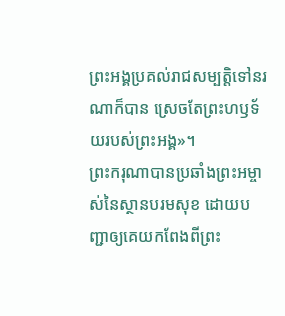ព្រះអង្គប្រគល់រាជសម្បត្តិទៅនរណាក៏បាន ស្រេចតែព្រះហឫទ័យរបស់ព្រះអង្គ»។
ព្រះករុណាបានប្រឆាំងព្រះអម្ចាស់នៃស្ថានបរមសុខ ដោយបញ្ជាឲ្យគេយកពែងពីព្រះ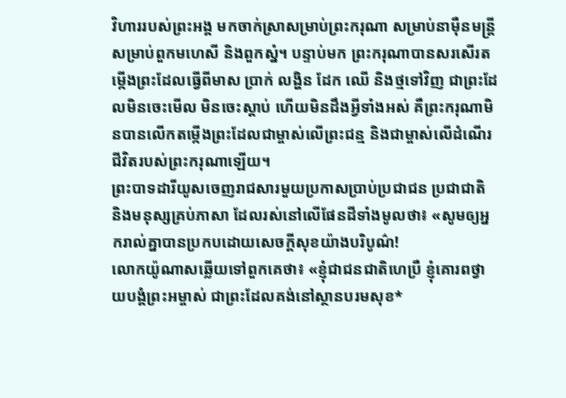វិហាររបស់ព្រះអង្គ មកចាក់ស្រាសម្រាប់ព្រះករុណា សម្រាប់នាម៉ឺនមន្ត្រី សម្រាប់ពួកមហេសី និងពួកស្នំ។ បន្ទាប់មក ព្រះករុណាបានសរសើរតម្កើងព្រះដែលធ្វើពីមាស ប្រាក់ លង្ហិន ដែក ឈើ និងថ្មទៅវិញ ជាព្រះដែលមិនចេះមើល មិនចេះស្ដាប់ ហើយមិនដឹងអ្វីទាំងអស់ គឺព្រះករុណាមិនបានលើកតម្កើងព្រះដែលជាម្ចាស់លើព្រះជន្ម និងជាម្ចាស់លើដំណើរជីវិតរបស់ព្រះករុណាឡើយ។
ព្រះបាទដារីយូសចេញរាជសារមួយប្រកាសប្រាប់ប្រជាជន ប្រជាជាតិ និងមនុស្សគ្រប់ភាសា ដែលរស់នៅលើផែនដីទាំងមូលថា៖ «សូមឲ្យអ្នករាល់គ្នាបានប្រកបដោយសេចក្ដីសុខយ៉ាងបរិបូណ៌!
លោកយ៉ូណាសឆ្លើយទៅពួកគេថា៖ «ខ្ញុំជាជនជាតិហេប្រឺ ខ្ញុំគោរពថ្វាយបង្គំព្រះអម្ចាស់ ជាព្រះដែលគង់នៅស្ថានបរមសុខ*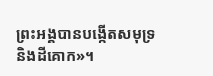ព្រះអង្គបានបង្កើតសមុទ្រ និងដីគោក»។